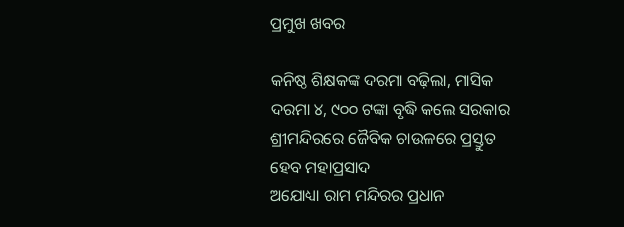ପ୍ରମୁଖ ଖବର

କନିଷ୍ଠ ଶିକ୍ଷକଙ୍କ ଦରମା ବଢ଼ିଲା, ମାସିକ ଦରମା ୪, ୯୦୦ ଟଙ୍କା ବୃଦ୍ଧି କଲେ ସରକାର
ଶ୍ରୀମନ୍ଦିରରେ ଜୈବିକ ଚାଉଳରେ ପ୍ରସ୍ତୁତ ହେବ ମହାପ୍ରସାଦ
ଅଯୋଧ୍ୟା ରାମ ମନ୍ଦିରର ପ୍ରଧାନ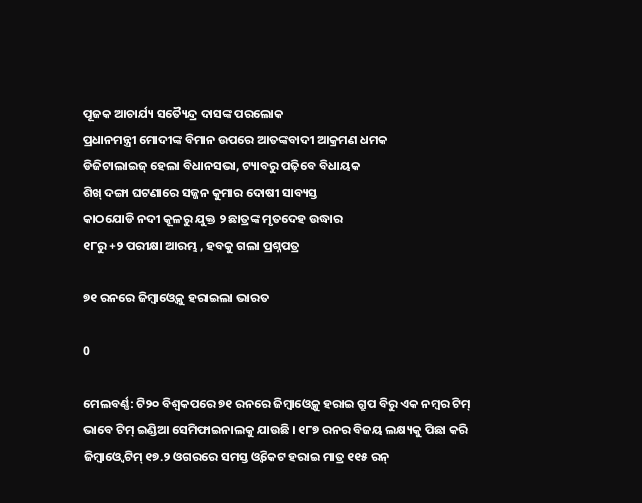ପୂଜକ ଆଚାର୍ଯ୍ୟ ସତ୍ୟୈନ୍ଦ୍ର ଦାସଙ୍କ ପରଲୋକ
ପ୍ରଧାନମନ୍ତ୍ରୀ ମୋଦୀଙ୍କ ବିମାନ ଉପରେ ଆତଙ୍କବାଦୀ ଆକ୍ରମଣ ଧମକ
ଡିଜିଟାଲାଇଜ୍ ହେଲା ବିଧାନସଭା, ଟ୍ୟାବରୁ ପଢ଼ିବେ ବିଧାୟକ
ଶିଖ୍‌ ଦଙ୍ଗା ଘଟଣାରେ ସଜ୍ଜନ କୁମାର ଦୋଷୀ ସାବ୍ୟସ୍ତ
କାଠଯୋଡି ନଦୀ କୂଳରୁ ଯୁକ୍ତ ୨ ଛାତ୍ରଙ୍କ ମୃତଦେହ ଉଦ୍ଧାର
୧୮ରୁ +୨ ପରୀକ୍ଷା ଆରମ୍ଭ , ହବକୁ ଗଲା ପ୍ରଶ୍ନପତ୍ର

୭୧ ରନରେ ଜିମ୍ବାଓ୍ବେକୁ ହରାଇଲା ଭାରତ

0

ମେଲବର୍ଣ୍ଣ: ଟି୨୦ ବିଶ୍ବକପରେ ୭୧ ରନରେ ଜିମ୍ବାଓ୍ବେକୁ ହରାଇ ଗ୍ରୁପ ବିରୁ ଏକ ନମ୍ବର ଟିମ୍ ଭାବେ ଟିମ୍ ଇଣ୍ଡିଆ ସେମିଫାଇନାଲକୁ ଯାଉଛି । ୧୮୭ ରନର ବିଜୟ ଲକ୍ଷ୍ୟକୁ ପିଛା କରି ଜିମ୍ବାଓ୍ବେ ଟିମ୍ ୧୭.୨ ଓଗରରେ ସମସ୍ତ ଓ୍ବିକେଟ ହରାଇ ମାତ୍ର ୧୧୫ ରନ୍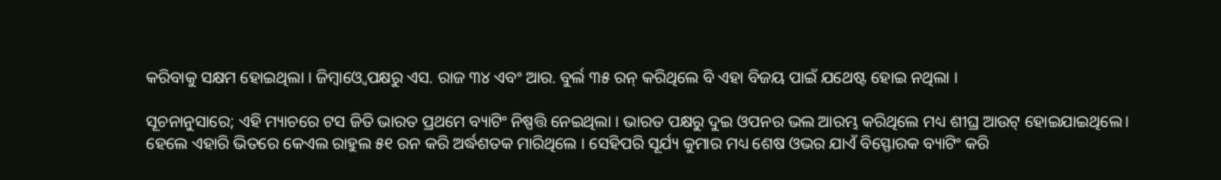କରିବାକୁ ସକ୍ଷମ ହୋଇଥିଲା । ଜିମ୍ବାଓ୍ବେ ପକ୍ଷରୁ ଏସ. ରାଜ ୩୪ ଏବଂ ଆର. ବୁର୍ଲ ୩୫ ରନ୍ କରିଥିଲେ ବି ଏହା ବିଜୟ ପାଇଁ ଯଥେଷ୍ଟ ହୋଇ ନଥିଲା ।

ସୂଚନାନୁସାରେ; ଏହି ମ୍ୟାଚରେ ଟସ ଜିତି ଭାରତ ପ୍ରଥମେ ବ୍ୟାଟିଂ ନିଷ୍ପତ୍ତି ନେଇଥିଲା । ଭାରତ ପକ୍ଷରୁ ଦୁଇ ଓପନର ଭଲ ଆରମ୍ଭ କରିଥିଲେ ମଧ୍ୟ ଶୀଘ୍ର ଆଉଟ୍ ହୋଇଯାଇଥିଲେ। ହେଲେ ଏହାରି ଭିତରେ କେଏଲ ରାହୁଲ ୫୧ ରନ କରି ଅର୍ଦ୍ଧଶତକ ମାରିଥିଲେ । ସେହିପରି ସୂର୍ଯ୍ୟ କୁମାର ମଧ୍ୟ ଶେଷ ଓଭର ଯାଏଁ ବିସ୍ଫୋରକ ବ୍ୟାଟିଂ କରି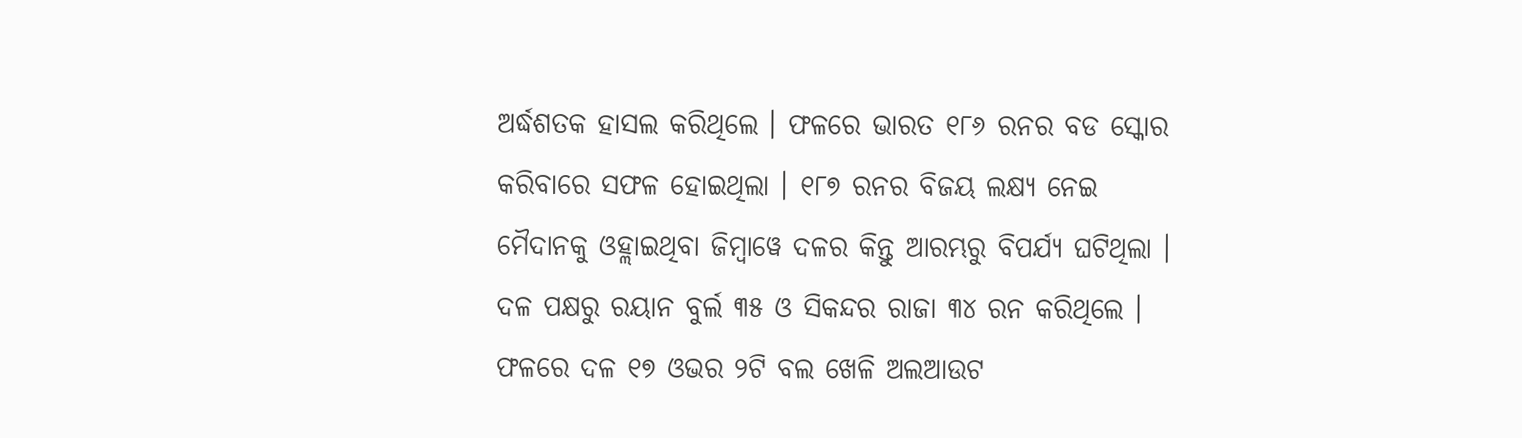ଅର୍ଦ୍ଧଶତକ ହାସଲ କରିଥିଲେ । ଫଳରେ ଭାରତ ୧୮୬ ରନର ବଡ ସ୍କୋର କରିବାରେ ସଫଳ ହୋଇଥିଲା । ୧୮୭ ରନର ବିଜୟ ଲକ୍ଷ୍ୟ ନେଇ ମୈଦାନକୁ ଓହ୍ଲାଇଥିବା ଜିମ୍ବାୱେ ଦଳର କିନ୍ତୁ ଆରମ୍ଭରୁ ବିପର୍ଯ୍ୟ ଘଟିଥିଲା । ଦଳ ପକ୍ଷରୁ ରୟାନ ବୁର୍ଲ ୩୫ ଓ ସିକନ୍ଦର ରାଜା ୩୪ ରନ କରିଥିଲେ । ଫଳରେ ଦଳ ୧୭ ଓଭର ୨ଟି ବଲ ଖେଳି ଅଲଆଉଟ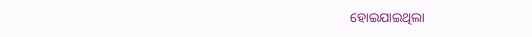ହୋଇଯାଇଥିଲା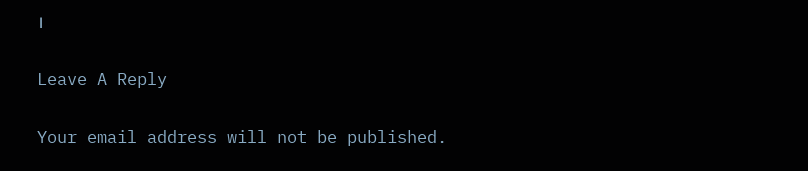।

Leave A Reply

Your email address will not be published.